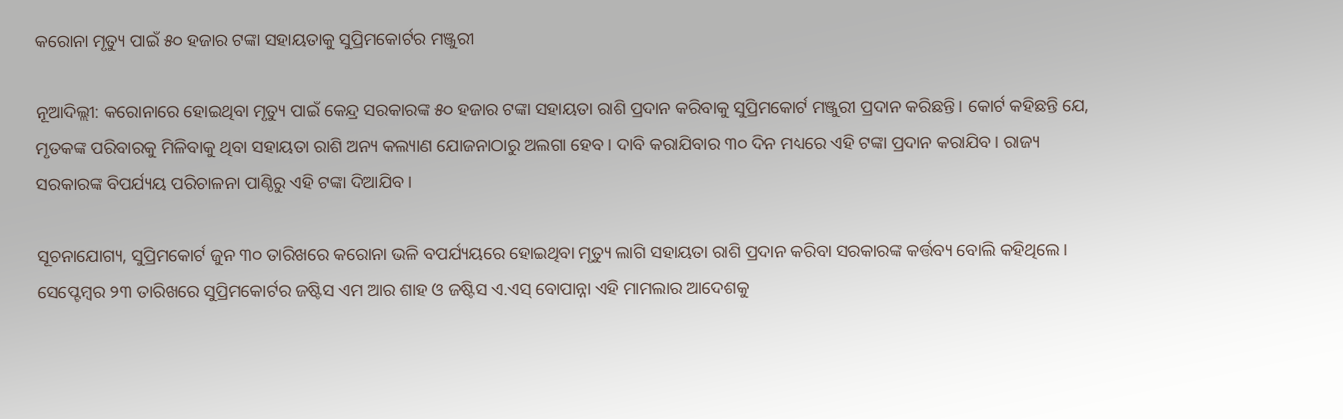କରୋନା ମୃତ୍ୟୁ ପାଇଁ ୫୦ ହଜାର ଟଙ୍କା ସହାୟତାକୁ ସୁପ୍ରିମକୋର୍ଟର ମଞ୍ଜୁରୀ

ନୂଆଦିଲ୍ଲୀ: କରୋନାରେ ହୋଇଥିବା ମୃତ୍ୟୁ ପାଇଁ କେନ୍ଦ୍ର ସରକାରଙ୍କ ୫୦ ହଜାର ଟଙ୍କା ସହାୟତା ରାଶି ପ୍ରଦାନ କରିବାକୁ ସୁପ୍ରିମକୋର୍ଟ ମଞ୍ଜୁରୀ ପ୍ରଦାନ କରିଛନ୍ତି। କୋର୍ଟ କହିଛନ୍ତି ଯେ, ମୃତକଙ୍କ ପରିବାରକୁ ମିଳିବାକୁ ଥିବା ସହାୟତା ରାଶି ଅନ୍ୟ କଲ୍ୟାଣ ଯୋଜନାଠାରୁ ଅଲଗା ହେବ। ଦାବି କରାଯିବାର ୩୦ ଦିନ ମଧ୍ୟରେ ଏହି ଟଙ୍କା ପ୍ରଦାନ କରାଯିବ। ରାଜ୍ୟ ସରକାରଙ୍କ ବିପର୍ଯ୍ୟୟ ପରିଚାଳନା ପାଣ୍ଠିରୁ ଏହି ଟଙ୍କା ଦିଆଯିବ।

ସୂଚନାଯୋଗ୍ୟ, ସୁପ୍ରିମକୋର୍ଟ ଜୁନ ୩୦ ତାରିଖରେ କରୋନା ଭଳି ବପର୍ଯ୍ୟୟରେ ହୋଇଥିବା ମୃତ୍ୟୁ ଲାଗି ସହାୟତା ରାଶି ପ୍ରଦାନ କରିବା ସରକାରଙ୍କ କର୍ତ୍ତବ୍ୟ ବୋଲି କହିଥିଲେ। ସେପ୍ଟେମ୍ବର ୨୩ ତାରିଖରେ ସୁପ୍ରିମକୋର୍ଟର ଜଷ୍ଟିସ ଏମ ଆର ଶାହ ଓ ଜଷ୍ଟିସ ଏ.ଏସ୍ ବୋପାନ୍ନା ଏହି ମାମଲାର ଆଦେଶକୁ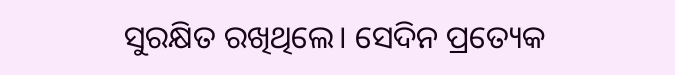ସୁରକ୍ଷିତ ରଖିଥିଲେ। ସେଦିନ ପ୍ରତ୍ୟେକ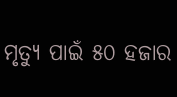ମୃତ୍ୟୁ ପାଇଁ ୫୦ ହଜାର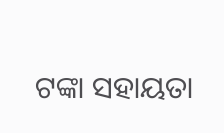ଟଙ୍କା ସହାୟତା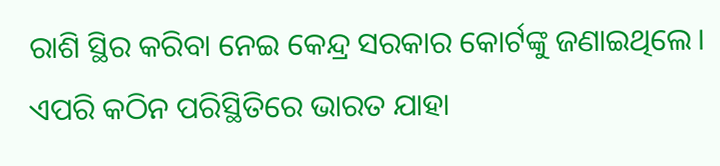ରାଶି ସ୍ଥିର କରିବା ନେଇ କେନ୍ଦ୍ର ସରକାର କୋର୍ଟଙ୍କୁ ଜଣାଇଥିଲେ। ଏପରି କଠିନ ପରିସ୍ଥିତିରେ ଭାରତ ଯାହା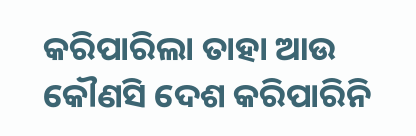କରିପାରିଲା ତାହା ଆଉ କୌଣସି ଦେଶ କରିପାରିନି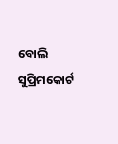ବୋଲି ସୁପ୍ରିମକୋର୍ଟ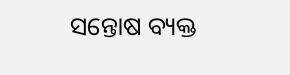ସନ୍ତୋଷ ବ୍ୟକ୍ତ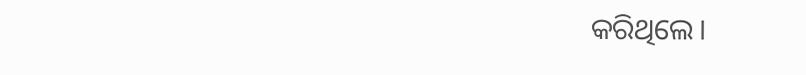କରିଥିଲେ।